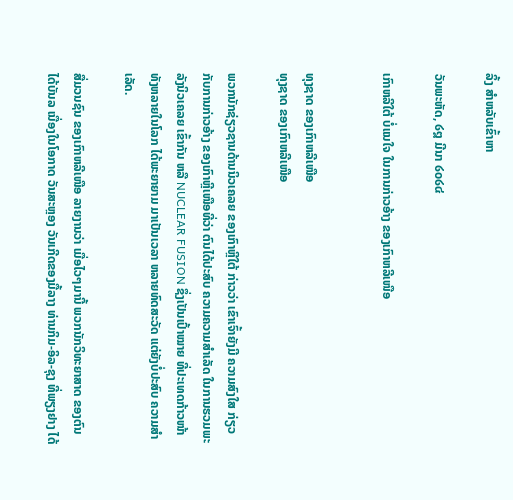ລິ້ງ ສຳຫລັບເຂົ້າຫາ

ວັນພະຫັດ, ໒໘ ມີນາ ໒໐໒໔

ເກົາຫລີໃຕ້ ບໍ່ແນໃຈ ໃນການກ່າວອ້າງ ຂອງເກົາຫລີເໜືອ


ທຸງຊາດ ຂອງເກົາຫລີເໜືອ
ທຸງຊາດ ຂອງເກົາຫລີເໜືອ

ພວກນັກຊ່ຽວຊານດ້ານນິວເຄລຍ ຂອງເກົາຫຼີໃຕ້ ກ່າວວ່າ ເຂົາເຈົ້າຍັງມີ ຄວາມສົງໃສ ກ່ຽວກັບການກ່າວອ້າງ ຂອງເກົາຫຼີເໜືອທີ່ວ່າ ຕົນໄດ້ປະສົບ ຄວາມຄວາມສຳເລັດ ໃນການຮວມພະລັງນິວເຄລຍ ເຂົ້າກັນ ຫລື NUCLEAR FUSION ຊຶ່ງເປັນເປົ້າໝາຍ ທີ່ປະເທດກ້າວໜ້າ ທັງຫລາຍໃນໂລກ ໄດ້ພະຍາຍາມ ມາເປັນເວລາ ຫລາຍທົດສະວັດ ແຕ່ຍັງບໍ່ປະສົບ ຄວາມສຳເລັດ.

ສື່ມວນຊົນ ຂອງເກົາຫລີເໜືອ ລາຍງານວ່າ ເມື່ອໄວໆມານີ້ ພວກນັກວິທະຍາສາດ ຂອງຕົນ ໄດ້ບັນລ ເນື່ອງໃນໂອກາດ ວັນສະຫຼອງ ວັນເກີດຂອງມື້ລາງ ທ່ານກິມ-ອິລ-ຊຸງ ທີ່ພຽງຢາງ ໄດ້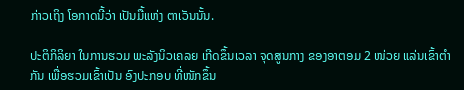ກ່າວເຖິງ ໂອກາດນີ້ວ່າ ເປັນມື້ແຫ່ງ ຕາເວັນນັ້ນ.

ປະຕິກິລິຍາ ໃນການຮວມ ພະລັງນິວເຄລຍ ເກີດຂຶ້ນເວລາ ຈຸດສູນກາງ ຂອງອາຕອມ 2 ໜ່ວຍ ແລ່ນເຂົ້າຕຳກັນ ເພື່ອຮວມເຂົ້າເປັນ ອົງປະກອບ ທີ່ໜັກຂຶ້ນ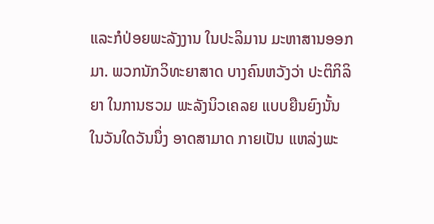ແລະກໍປ່ອຍພະລັງງານ ໃນປະລິມານ ມະຫາສານອອກມາ. ພວກນັກວິທະຍາສາດ ບາງຄົນຫວັງວ່າ ປະຕິກິລິຍາ ໃນການຮວມ ພະລັງນິວເຄລຍ ແບບຍືນຍົງນັ້ນ ໃນວັນໃດວັນນຶ່ງ ອາດສາມາດ ກາຍເປັນ ແຫລ່ງພະ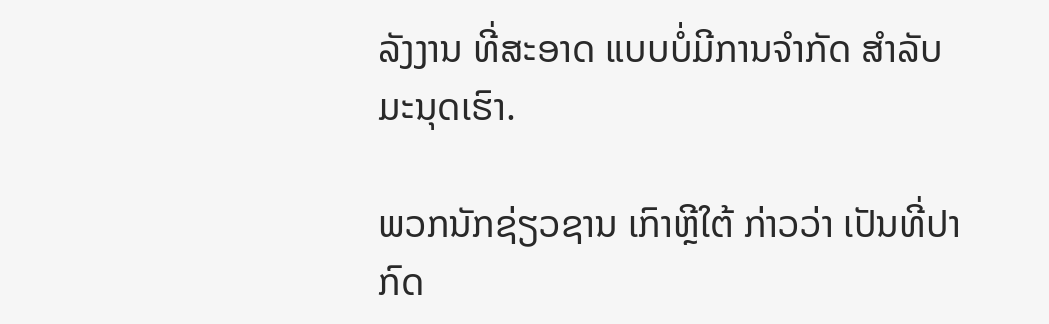ລັງງານ ທີ່ສະອາດ ແບບບໍ່ມີການຈຳກັດ ສຳລັບມະນຸດເຮົາ.

ພວກນັກຊ່ຽວຊານ ເກົາຫຼີໃຕ້ ກ່າວວ່າ ເປັນທີ່ປາກົດ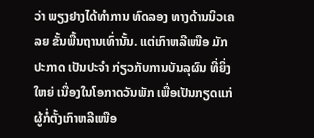ວ່າ ພຽງຢາງໄດ້ທຳການ ທົດລອງ ທາງດ້ານນິວເຄລຍ ຂັ້ນພື້ນຖານເທົ່ານັ້ນ. ແຕ່ເກົາຫລີເໜືອ ມັກປະກາດ ເປັນປະຈຳ ກ່ຽວກັບການບັນລຸຜົນ ທີ່ຍິ່ງໃຫຍ່ ເນື່ອງໃນໂອກາດວັນພັກ ເພື່ອເປັນກຽດແກ່ ຜູ້ກໍ່ຕັ້ງເກົາຫລີເໜືອ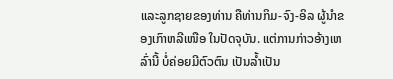ແລະລູກຊາຍຂອງທ່ານ ຄືທ່ານກິມ-ຈົງ-ອິລ ຜູ້ນຳຂອງເກົາຫລີເໜືອ ໃນປັດຈຸບັນ. ແຕ່ການກ່າວອ້າງເຫລົ່ານີ້ ບໍ່ຄ່ອຍມີຕົວຕົນ ເປັນລໍ້າເປັນ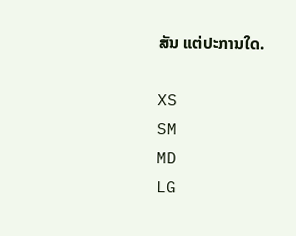ສັນ ແຕ່ປະການໃດ.

XS
SM
MD
LG